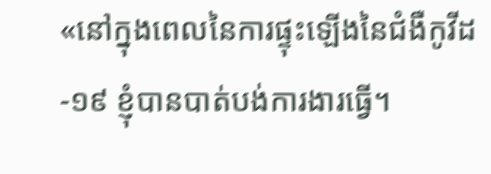«នៅក្នុងពេលនៃការផ្ទុះឡើងនៃជំងឺកូវីដ-១៩ ខ្ញុំបានបាត់បង់ការងារធ្វើ។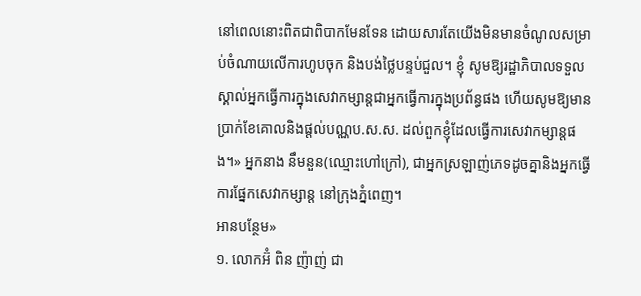នៅពេលនោះពិតជាពិបាកមែនទែន ដោយសារតែយើងមិនមានចំណូលសម្រាប់ចំណាយលើការហូបចុក និងបង់ថ្លៃបន្ទប់ជួល។ ខ្ញុំ សូមឱ្យរដ្ឋាភិបាលទទួលស្គាល់អ្នកធ្វើការក្នុងសេវាកម្សាន្តជាអ្នកធ្វើការក្នុងប្រព័ន្ធផង ហើយសូមឱ្យមានប្រាក់ខែគោលនិងផ្តល់បណ្ណប.ស.ស. ដល់ពួកខ្ញុំដែលធ្វើការសេវាកម្សាន្តផង។» អ្នកនាង នឹមនួន(ឈ្មោះហៅក្រៅ), ជាអ្នកស្រឡាញ់ភេទដូចគ្នានិងអ្នកធ្វើការផ្នែកសេវាកម្សាន្ត នៅក្រុងភ្នំពេញ។
អានបន្ថែម»
១. លោកអ៊ំ ពិន ញ៉ាញ់ ជា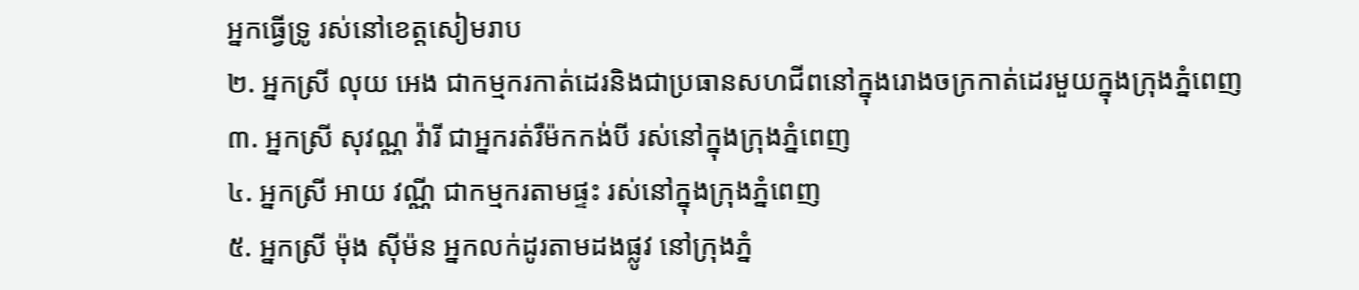អ្នកធ្វើទ្រូ រស់នៅខេត្តសៀមរាប
២. អ្នកស្រី លុយ អេង ជាកម្មករកាត់ដេរនិងជាប្រធានសហជីពនៅក្នុងរោងចក្រកាត់ដេរមួយក្នុងក្រុងភ្នំពេញ
៣. អ្នកស្រី សុវណ្ណ វ៉ារី ជាអ្នករត់រឺម៉កកង់បី រស់នៅក្នុងក្រុងភ្នំពេញ
៤. អ្នកស្រី អាយ វណ្ណី ជាកម្មករតាមផ្ទះ រស់នៅក្នុងក្រុងភ្នំពេញ
៥. អ្នកស្រី ម៉ុង ស៊ីម៉ន អ្នកលក់ដូរតាមដងផ្លូវ នៅក្រុងភ្នំ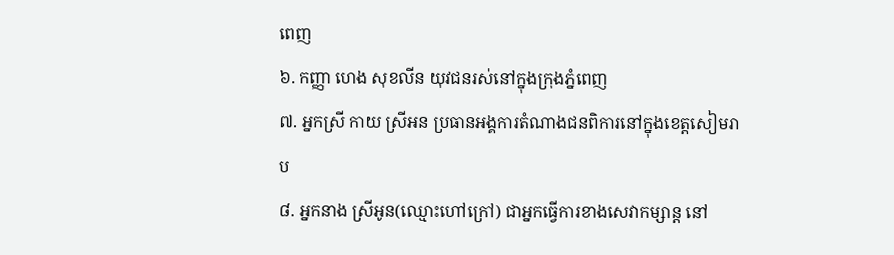ពេញ
៦. កញ្ញា ហេង សុខលីន យុវជនរស់នៅក្នុងក្រុងភ្នំពេញ
៧. អ្នកស្រី កាយ ស្រីអន ប្រធានអង្គការតំណាងជនពិការនៅក្នុងខេត្តសៀមរាប
៨. អ្នកនាង ស្រីអូន(ឈ្មោះហៅក្រៅ) ជាអ្នកធ្វើការខាងសេវាកម្សាន្ត នៅ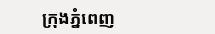ក្រុងភ្នំពេញ